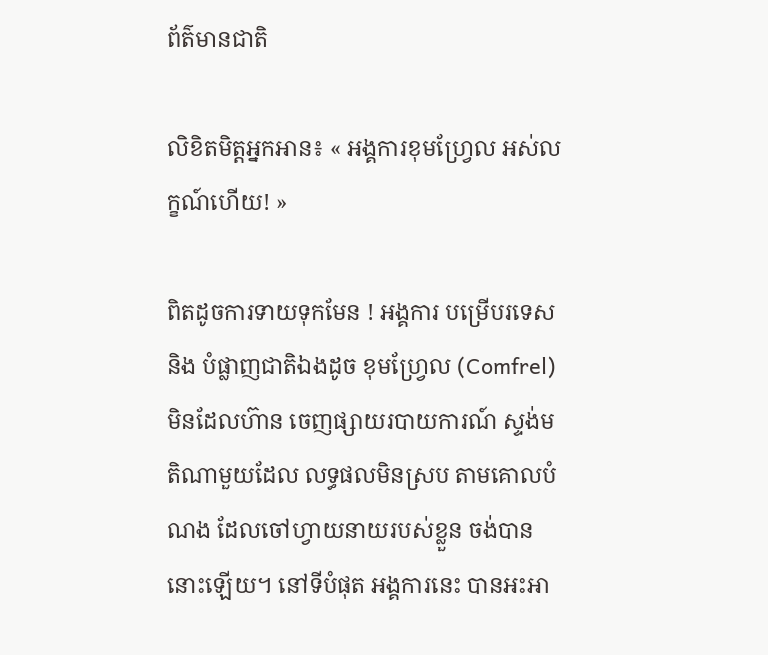ព័ត៌មានជាតិ

លិខិតមិត្តអ្នកអាន៖ « អង្គការខុមហ្វ្រែល អស់លក្ខណ៍ហើយ! »

ពិតដូចការទាយទុកមែន ! អង្គការ បម្រើបរទេសនិង បំផ្លាញជាតិឯងដូច ខុមហ្វ្រែល (Comfrel) មិនដែលហ៊ាន ចេញផ្សាយរបាយការណ៍ ស្ទង់មតិណាមួយដែល លទ្ធផលមិនស្រប តាមគោលបំណង ដែលចៅហ្វាយនាយរបស់ខ្លួន ចង់បាននោះឡើយ។ នៅទីបំផុត អង្គការនេះ បានអះអា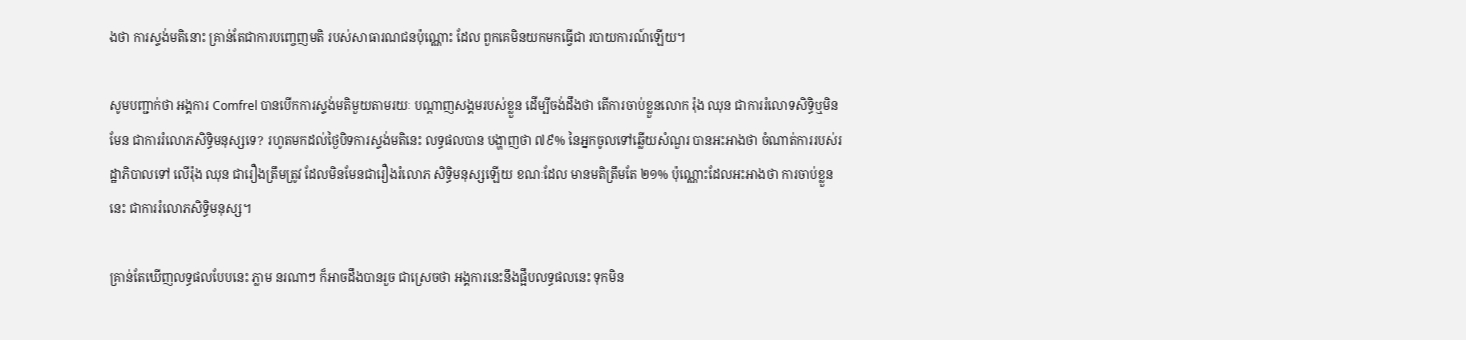ងថា ការស្ទង់មតិនោះ គ្រាន់តែជាការបញ្ចេញមតិ របស់សាធារណជនប៉ុណ្ណោះ ដែល ពួកគេមិនយកមកធ្វើជា របាយការណ៍ឡើយ។

សូមបញ្ជាក់ថា អង្គការ Comfrel បានបើកការស្ទង់មតិមួយតាមរយៈ បណ្តាញសង្គមរបស់ខ្លួន ដើម្បីចង់ដឹងថា តើការចាប់ខ្លួនលោក រ៉ុង ឈុន ជាការរំលោទសិទ្ធិឬមិនមែន ជាការរំលោភសិទ្ធិមនុស្សទេ? រហូតមកដល់ថ្ងៃបិទការស្ទង់មតិនេះ លទ្ធផលបាន បង្ហាញថា ៧៩% នៃអ្នកចូលទៅឆ្លើយសំណួរ បានអះអាងថា ចំណាត់ការរបស់រដ្ឋាភិបាលទៅ លើរ៉ុង ឈុន ជារឿងត្រឹមត្រូវ ដែលមិនមែនជារឿងរំលោភ សិទ្ធិមនុស្សឡើយ ខណៈដែល មានមតិត្រឹមតែ ២១% ប៉ុណ្ណោះដែលអះអាងថា ការចាប់ខ្លួននេះ ជាការរំលោភសិទ្ធិមនុស្ស។

គ្រាន់តែឃើញលទ្ធផលបែបនេះ ភ្លាម នរណាៗ ក៏អាចដឹងបានរួច ជាស្រេចថា អង្គការនេះនឹងផ្អឹបលទ្ធផលនេះ ទុកមិន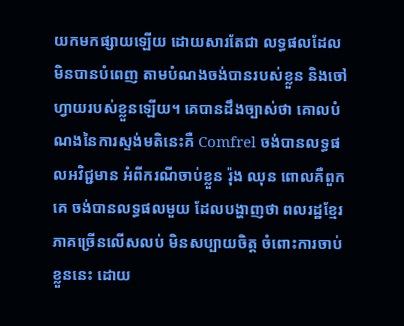យកមកផ្សាយឡើយ ដោយសារតែជា លទ្ធផលដែលមិនបានបំពេញ តាមបំណងចង់បានរបស់ខ្លួន និងចៅហ្វាយរបស់ខ្លួនឡើយ។ គេបានដឹងច្បាស់ថា គោលបំណងនៃការស្ទង់មតិនេះគឺ Comfrel ចង់បានលទ្ធផលអវិជ្ជមាន អំពីករណីចាប់ខ្លួន រ៉ុង ឈុន ពោលគឺពួកគេ ចង់បានលទ្ធផលមួយ ដែលបង្ហាញថា ពលរដ្ឋខ្មែរភាគច្រើនលើសលប់ មិនសប្បាយចិត្ត ចំពោះការចាប់ខ្លួននេះ ដោយ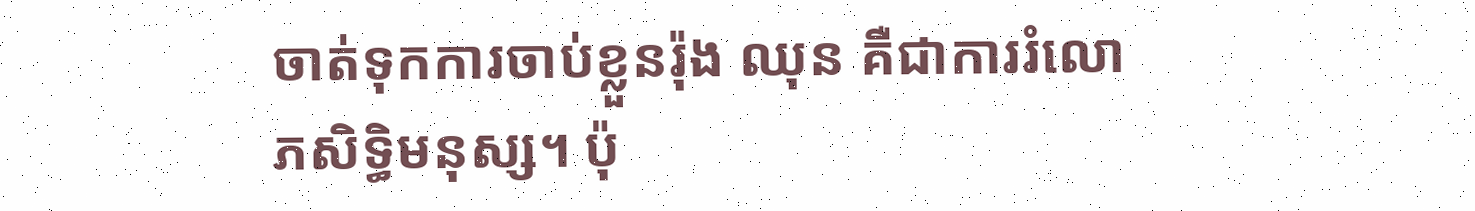ចាត់ទុកការចាប់ខ្លួនរ៉ុង ឈុន គឺជាការរំលោភសិទ្ធិមនុស្ស។ ប៉ុ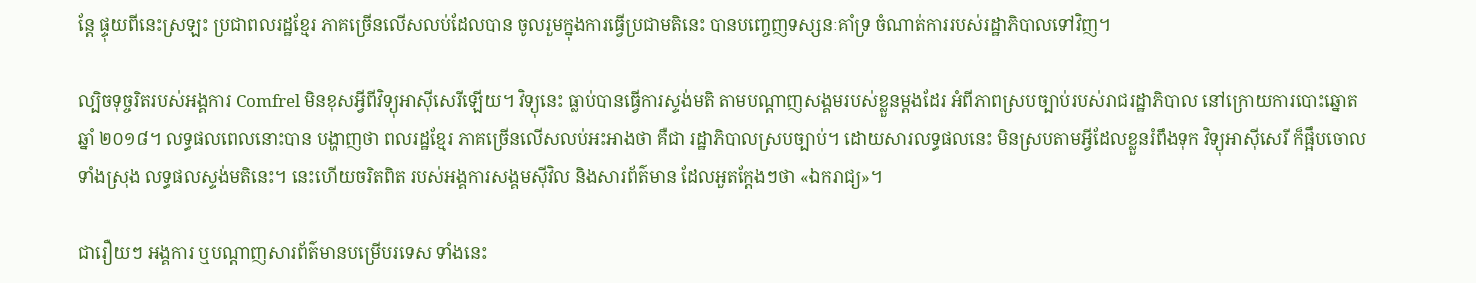ន្តែ ផ្ទុយពីនេះស្រឡះ ប្រជាពលរដ្ឋខ្មែរ ភាគច្រើនលើសលប់ដែលបាន ចូលរួមក្នុងការធ្វើប្រជាមតិនេះ បានបញ្ចេញទស្សនៈគាំទ្រ ចំណាត់ការរបស់រដ្ឋាភិបាលទៅវិញ។

ល្បិចទុច្ចរិតរបស់អង្គការ Comfrel មិនខុសអ្វីពីវិទ្យុអាស៊ីសេរីឡើយ។ វិទ្យុនេះ ធ្លាប់បានធ្វើការស្ទង់មតិ តាមបណ្តាញសង្គមរបស់ខ្លួនម្តងដែរ អំពីភាពស្របច្បាប់របស់រាជរដ្ឋាភិបាល នៅក្រោយការបោះឆ្នោតឆ្នាំ ២០១៨។ លទ្ធផលពេលនោះបាន បង្ហាញថា ពលរដ្ឋខ្មែរ ភាគច្រើនលើសលប់អះអាងថា គឺជា រដ្ឋាភិបាលស្របច្បាប់។ ដោយសារលទ្ធផលនេះ មិនស្របតាមអ្វីដែលខ្លួនរំពឹងទុក វិទ្យុអាស៊ីសេរី ក៏ផ្អឹបចោលទាំងស្រុង លទ្ធផលស្ទង់មតិនេះ។ នេះហើយចរិតពិត របស់អង្គការសង្គមស៊ីវិល និងសារព័ត៌មាន ដែលអួតក្តែងៗថា «ឯករាជ្យ»។

ជារឿយៗ អង្គការ ឬបណ្តាញសារព័ត៌មានបម្រើបរទេស ទាំងនេះ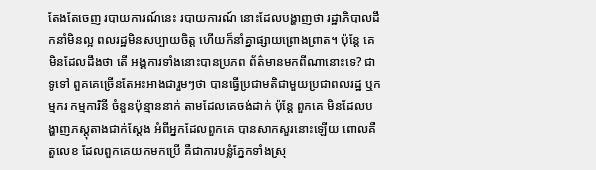តែងតែចេញ របាយការណ៍នេះ របាយការណ៍ នោះដែលបង្ហាញថា រដ្ឋាភិបាលដឹកនាំមិនល្អ ពលរដ្ឋមិនសប្បាយចិត្ត ហើយក៏នាំគ្នាផ្សាយព្រោងព្រាត។ ប៉ុន្តែ គេមិនដែលដឹងថា តើ អង្គការទាំងនោះបានប្រភព ព័ត៌មានមកពីណានោះទេ? ជាទូទៅ ពួគគេច្រើនតែអះអាងជារួមៗថា បានធ្វើប្រជាមតិជាមួយប្រជាពលរដ្ឋ ឬកម្មករ កម្មការិនី ចំនួនប៉ុន្មាននាក់ តាមដែលគេចង់ដាក់ ប៉ុន្តែ ពួកគេ មិនដែលបង្ហាញភស្តុតាងជាក់ស្តែង អំពីអ្នកដែលពួកគេ បានសាកសួរនោះឡើយ ពោលគឺតួលេខ ដែលពួកគេយកមកប្រើ គឺជាការបន្លំភ្នែកទាំងស្រុ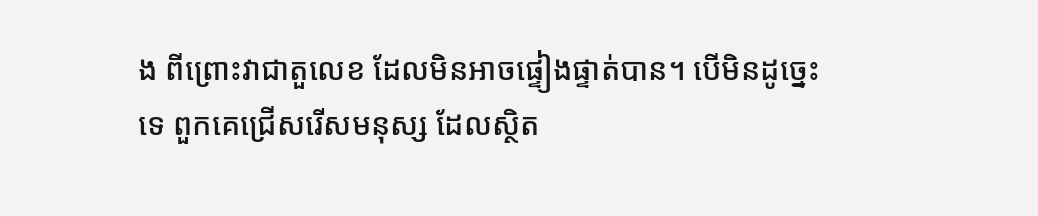ង ពីព្រោះវាជាតួលេខ ដែលមិនអាចផ្ទៀងផ្ទាត់បាន។ បើមិនដូច្នេះទេ ពួកគេជ្រើសរើសមនុស្ស ដែលស្ថិត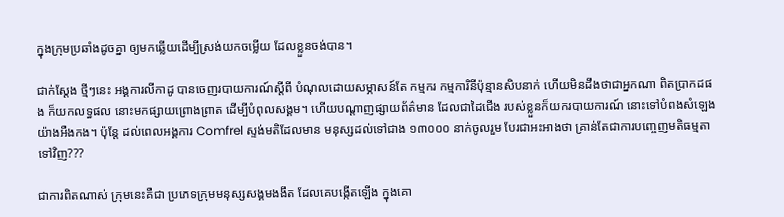ក្នុងក្រុមប្រឆាំងដូចគ្នា ឲ្យមកឆ្លើយដើម្បីស្រង់យកចម្លើយ ដែលខ្លួនចង់បាន។

ជាក់ស្តែង ថ្មីៗនេះ អង្គការលីកាដូ បានចេញរបាយការណ៍ស្តីពី បំណុលដោយសម្ភាសន៍តែ កម្មករ កម្មការិនីប៉ុន្មានសិបនាក់ ហើយមិនដឹងថាជាអ្នកណា ពិតប្រាកដផង ក៏យកលទ្ធផល នោះមកផ្សាយព្រោងព្រាត ដើម្បីបំពុលសង្គម។ ហើយបណ្តាញផ្សាយព័ត៌មាន ដែលជាដៃជើង របស់ខ្លួនក៏យករបាយការណ៍ នោះទៅបំពងសំឡេងយ៉ាងអឺងកង។ ប៉ុន្តែ ដល់ពេលអង្គការ Comfrel ស្ទង់មតិដែលមាន មនុស្សដល់ទៅជាង ១៣០០០ នាក់ចូលរួម បែរជាអះអាងថា គ្រាន់តែជាការបញ្ចេញមតិធម្មតា ទៅវិញ???

ជាការពិតណាស់ ក្រុមនេះគឺជា ប្រភេទក្រុមមនុស្សសង្គមងងឹត ដែលគេបង្កើតឡើង ក្នុងគោ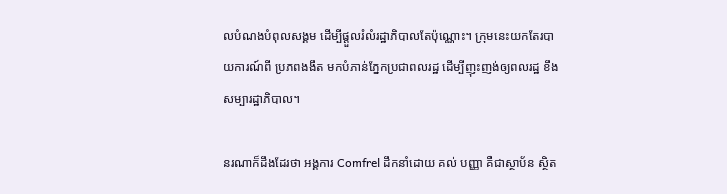លបំណងបំពុលសង្គម ដើម្បីផ្តួលរំលំរដ្ឋាភិបាលតែប៉ុណ្ណោះ។ ក្រុមនេះយកតែរបាយការណ៍ពី ប្រភពងងឹត មកបំភាន់ភ្នែកប្រជាពលរដ្ឋ ដើម្បីញុះញង់ឲ្យពលរដ្ឋ ខឹងសម្បារដ្ឋាភិបាល។

នរណាក៏ដឹងដែរថា អង្គការ Comfrel ដឹកនាំដោយ គល់ បញ្ញា គឺជាស្ថាប័ន ស្ថិត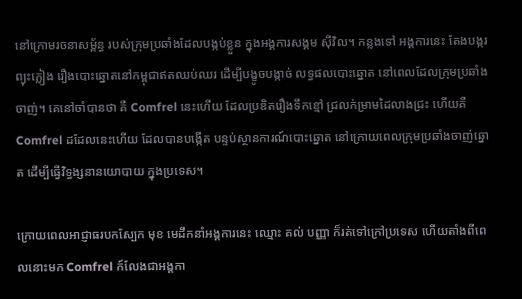នៅក្រោមរចនាសម្ព័ន្ធ របស់ក្រុមប្រឆាំងដែលបង្កប់ខ្លួន ក្នុងអង្គការសង្គម ស៊ីវិល។ កន្លងទៅ អង្គការនេះ តែងបង្ករព្យុះភ្លៀង រឿងបោះឆ្នោតនៅកម្ពុជាឥតឈប់ឈរ ដើម្បីបង្ខូចបង្កាច់ លទ្ធផលបោះឆ្នោត នៅពេលដែលក្រុមប្រឆាំងចាញ់។ គេនៅចាំបានថា គឺ Comfrel នេះហើយ ដែលប្រឌិតរឿងទឹកខ្មៅ ជ្រលក់ម្រាមដៃលាងជ្រះ ហើយគឺ Comfrel ដដែលនេះហើយ ដែលបានបង្កើត បន្ទប់ស្ថានការណ៍បោះឆ្នោត នៅក្រោយពេលក្រុមប្រឆាំងចាញ់ឆ្នោត ដើម្បីធ្វើវិទ្ធង្សនានយោបាយ ក្នុងប្រទេស។

ក្រោយពេលអាជ្ញាធរបកស្បែក មុខ មេដឹកនាំអង្គការនេះ ឈ្មោះ គល់ បញ្ញា ក៏រត់ទៅក្រៅប្រទេស ហើយតាំងពីពេលនោះមក Comfrel ក៍លែងជាអង្គកា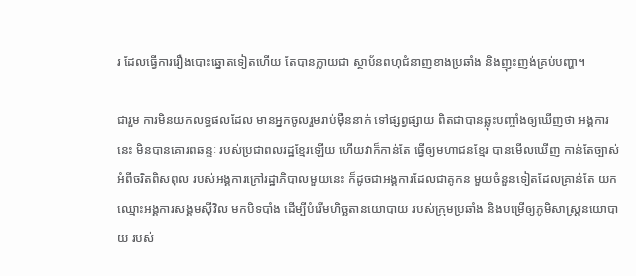រ ដែលធ្វើការរឿងបោះឆ្នោតទៀតហើយ តែបានក្លាយជា ស្ថាប័នពហុជំនាញខាងប្រឆាំង និងញុះញង់គ្រប់បញ្ហា។

ជារួម ការមិនយកលទ្ធផលដែល មានអ្នកចូលរួមរាប់ម៉ឺននាក់ ទៅផ្សព្វផ្សាយ ពិតជាបានឆ្លុះបញ្ចាំងឲ្យឃើញថា អង្គការនេះ មិនបានគោរពឆន្ទៈ របស់ប្រជាពលរដ្ឋខ្មែរឡើយ ហើយវាក៏កាន់តែ ធ្វើឲ្យមហាជនខ្មែរ បានមើលឃើញ កាន់តែច្បាស់អំពីចរិតពិសពុល របស់អង្គការក្រៅរដ្ឋាភិបាលមួយនេះ ក៏ដូចជាអង្គការដែលជាគូកន មួយចំនួនទៀតដែលគ្រាន់តែ យកឈ្មោះអង្គការសង្គមស៊ីវិល មកបិទបាំង ដើម្បីបំរើមហិច្ឆតានយោបាយ របស់ក្រុមប្រឆាំង និងបម្រើឲ្យភូមិសាស្ត្រនយោបាយ របស់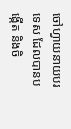ចៅហ្វាយនាយបរទេស ដែលបានបង្កើត និងចិ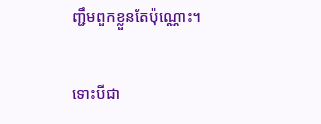ញ្ជឹមពួកខ្លួនតែប៉ុណ្ណោះ។

ទោះបីជា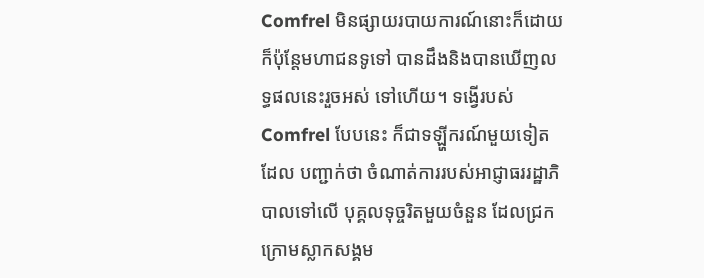Comfrel មិនផ្សាយរបាយការណ៍នោះក៏ដោយ ក៏ប៉ុន្តែមហាជនទូទៅ បានដឹងនិងបានឃើញលទ្ធផលនេះរួចអស់ ទៅហើយ។ ទង្វើរបស់ Comfrel បែបនេះ ក៏ជាទឡ្ហីករណ៍មួយទៀតដែល បញ្ជាក់ថា ចំណាត់ការរបស់អាជ្ញាធររដ្ឋាភិបាលទៅលើ បុគ្គលទុច្ចរិតមួយចំនួន ដែលជ្រកក្រោមស្លាកសង្គម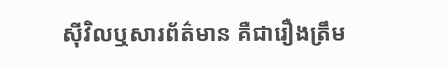ស៊ីវិលឬសារព័ត៌មាន គឺជារឿងត្រឹម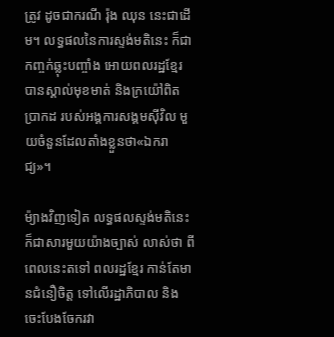ត្រូវ ដូចជាករណី រ៉ុង ឈុន នេះជាដើម។ លទ្ធផលនៃការស្ទង់មតិនេះ ក៏ជាកញ្ចក់ឆ្លុះបញ្ចាំង អោយពលរដ្ឋខ្មែរ បានស្គាល់មុខមាត់ និងក្រយ៉ៅពិតប្រាកដ របស់អង្គការសង្គមស៊ីវិល មួយចំនួនដែលតាំងខ្លួនថា«ឯករាជ្យ»។

ម៉្យាងវិញទៀត លទ្ធផលស្ទង់មតិនេះ ក៏ជាសារមួយយ៉ាងច្បាស់ លាស់ថា ពីពេលនេះតទៅ ពលរដ្ឋខ្មែរ កាន់តែមានជំនឿចិត្ត ទៅលើរដ្ឋាភិបាល និងចេះបែងចែករវា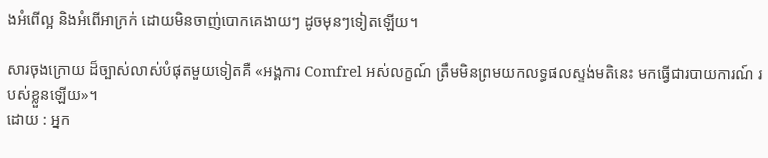ងអំពើល្អ និងអំពើអាក្រក់ ដោយមិនចាញ់បោកគេងាយៗ ដូចមុនៗទៀតឡើយ។

សារចុងក្រោយ ដ៏ច្បាស់លាស់បំផុតមួយទៀតគឺ «អង្គការ Comfrel អស់លក្ខណ៍ ត្រឹមមិនព្រមយកលទ្ធផលស្ទង់មតិនេះ មកធ្វើជារបាយការណ៍ របស់ខ្លួនឡើយ»។
ដោយ : អ្នក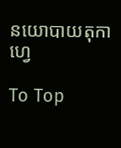នយោបាយតុកាហ្វេ

To Top